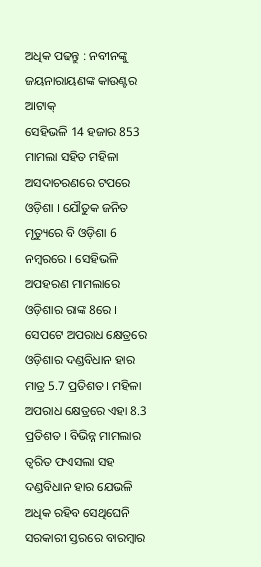ଅଧିକ ପଢନ୍ତୁ : ନବୀନଙ୍କୁ ଜୟନାରାୟଣଙ୍କ କାଉଣ୍ଟର ଆଟାକ୍
ସେହିଭଳି 14 ହଜାର 853 ମାମଲା ସହିତ ମହିଳା ଅସଦାଚରଣରେ ଟପରେ ଓଡ଼ିଶା । ଯୌତୁକ ଜନିତ ମୃତ୍ୟୁରେ ବି ଓଡ଼ିଶା 6 ନମ୍ବରରେ । ସେହିଭଳି ଅପହରଣ ମାମଲାରେ ଓଡ଼ିଶାର ରାଙ୍କ 8ରେ । ସେପଟେ ଅପରାଧ କ୍ଷେତ୍ରରେ ଓଡ଼ିଶାର ଦଣ୍ଡବିଧାନ ହାର ମାତ୍ର 5.7 ପ୍ରତିଶତ। ମହିଳା ଅପରାଧ କ୍ଷେତ୍ରରେ ଏହା 8.3 ପ୍ରତିଶତ । ବିଭିନ୍ନ ମାମଲାର ତ୍ୱରିତ ଫଏସଲା ସହ ଦଣ୍ଡବିଧାନ ହାର ଯେଭଳି ଅଧିକ ରହିବ ସେଥିଘେନି ସରକାରୀ ସ୍ତରରେ ବାରମ୍ବାର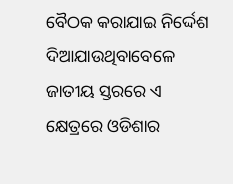ବୈଠକ କରାଯାଇ ନିର୍ଦ୍ଦେଶ ଦିଆଯାଉଥିବାବେଳେ ଜାତୀୟ ସ୍ତରରେ ଏ କ୍ଷେତ୍ରରେ ଓଡିଶାର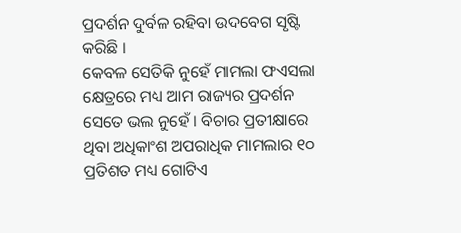ପ୍ରଦର୍ଶନ ଦୁର୍ବଳ ରହିବା ଉଦବେଗ ସୃଷ୍ଟି କରିଛି ।
କେବଳ ସେତିକି ନୁହେଁ ମାମଲା ଫଏସଲା କ୍ଷେତ୍ରରେ ମଧ୍ୟ ଆମ ରାଜ୍ୟର ପ୍ରଦର୍ଶନ ସେତେ ଭଲ ନୁହେଁ । ବିଚାର ପ୍ରତୀକ୍ଷାରେ ଥିବା ଅଧିକାଂଶ ଅପରାଧିକ ମାମଲାର ୧୦ ପ୍ରତିଶତ ମଧ୍ୟ ଗୋଟିଏ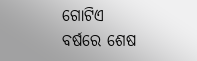ଗୋଟିଏ ବର୍ଷରେ ଶେଷ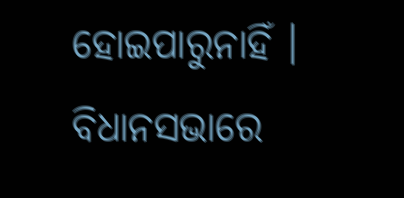ହୋଇପାରୁନାହିଁ । ବିଧାନସଭାରେ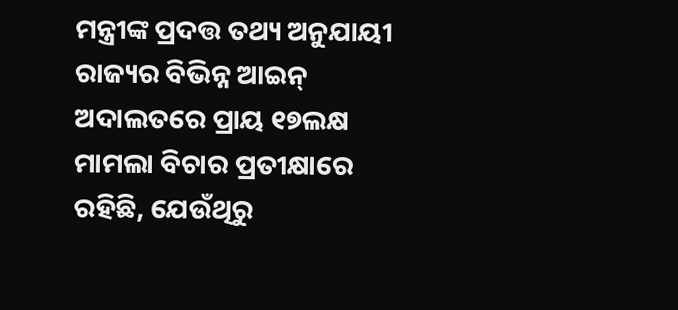ମନ୍ତ୍ରୀଙ୍କ ପ୍ରଦତ୍ତ ତଥ୍ୟ ଅନୁଯାୟୀ ରାଜ୍ୟର ବିଭିନ୍ନ ଆଇନ୍ ଅଦାଲତରେ ପ୍ରାୟ ୧୭ଲକ୍ଷ ମାମଲା ବିଚାର ପ୍ରତୀକ୍ଷାରେ ରହିଛି, ଯେଉଁଥିରୁ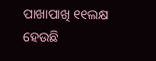ପାଖାପାଖି ୧୧ଲକ୍ଷ ହେଉଛି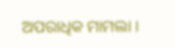ଅପରାଧିକ ମାମଲା ।